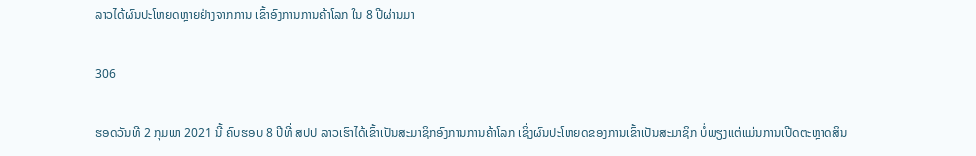ລາວໄດ້ຜົນປະໂຫຍດຫຼາຍຢ່າງຈາກການ ເຂົ້າອົງການການຄ້າໂລກ ໃນ 8 ປີຜ່ານມາ

306

ຮອດວັນທີ 2 ກຸມພາ 2021 ນີ້ ຄົບຮອບ 8 ປີທີ່ ສປປ ລາວເຮົາໄດ້ເຂົ້າເປັນສະມາຊິກອົງການການຄ້າໂລກ ເຊິ່ງຜົນປະໂຫຍດຂອງການເຂົ້າເປັນສະມາຊິກ ບໍ່ພຽງແຕ່ແມ່ນການເປີດຕະຫຼາດສິນ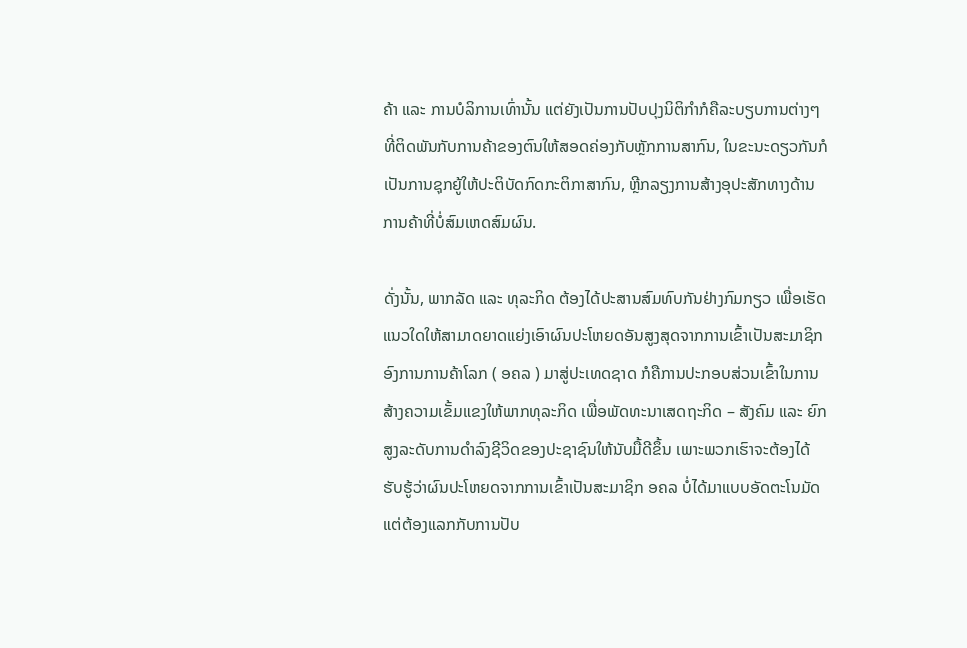ຄ້າ ແລະ ການບໍລິການເທົ່ານັ້ນ ແຕ່ຍັງເປັນການປັບປຸງນິຕິກໍາກໍຄືລະບຽບການຕ່າງໆ ທີ່ຕິດພັນກັບການຄ້າຂອງຕົນໃຫ້ສອດຄ່ອງກັບຫຼັກການສາກົນ, ໃນຂະນະດຽວກັນກໍເປັນການຊຸກຍູ້ໃຫ້ປະຕິບັດກົດກະຕິກາສາກົນ, ຫຼີກລຽງການສ້າງອຸປະສັກທາງດ້ານການຄ້າທີ່ບໍ່ສົມເຫດສົມຜົນ.

ດັ່ງນັ້ນ, ພາກລັດ ແລະ ທຸລະກິດ ຕ້ອງໄດ້ປະສານສົມທົບກັນຢ່າງກົມກຽວ ເພື່ອເຮັດແນວໃດໃຫ້ສາມາດຍາດແຍ່ງເອົາຜົນປະໂຫຍດອັນສູງສຸດຈາກການເຂົ້າເປັນສະມາຊິກອົງການການຄ້າໂລກ ( ອຄລ ) ມາສູ່ປະເທດຊາດ ກໍຄືການປະກອບສ່ວນເຂົ້າໃນການສ້າງຄວາມເຂັ້ມແຂງໃຫ້ພາກທຸລະກິດ ເພື່ອພັດທະນາເສດຖະກິດ – ສັງຄົມ ແລະ ຍົກສູງລະດັບການດຳລົງຊີວິດຂອງປະຊາຊົນໃຫ້ນັບມື້ດີຂຶ້ນ ເພາະພວກເຮົາຈະຕ້ອງໄດ້ຮັບຮູ້ວ່າຜົນປະໂຫຍດຈາກການເຂົ້າເປັນສະມາຊິກ ອຄລ ບໍ່ໄດ້ມາແບບອັດຕະໂນມັດ ແຕ່ຕ້ອງແລກກັບການປັບ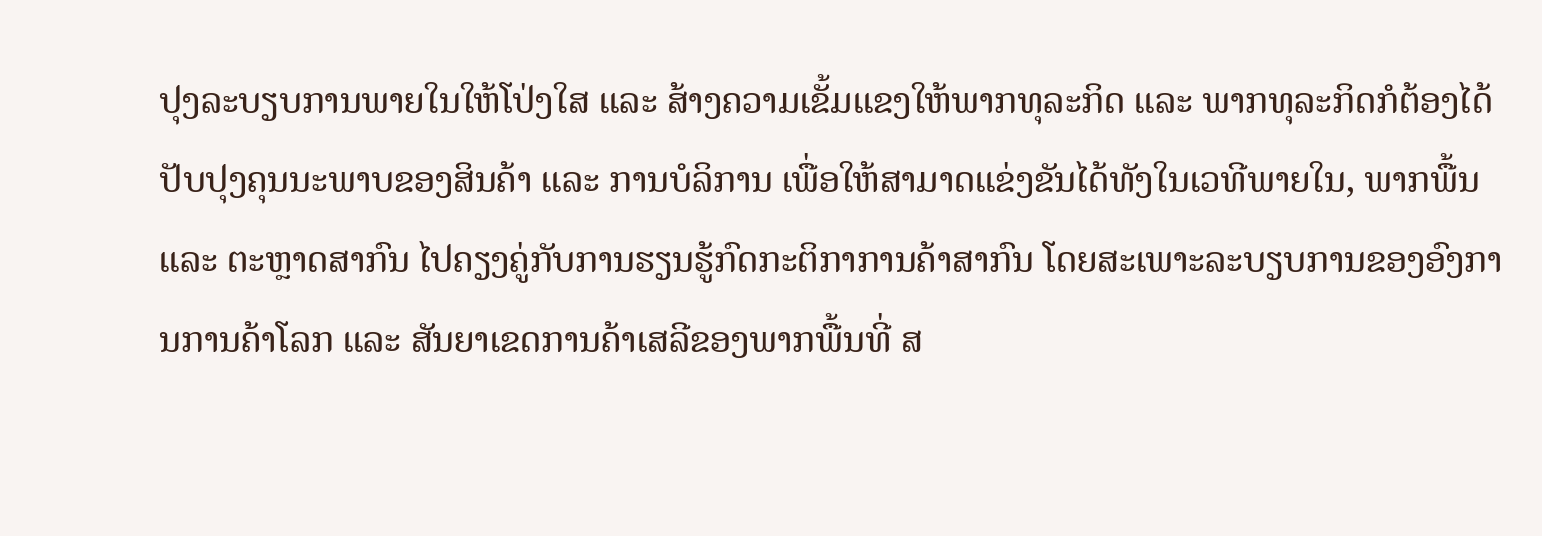ປຸງລະບຽບການພາຍໃນໃຫ້ໂປ່ງໃສ ແລະ ສ້າງຄວາມເຂັ້ມແຂງໃຫ້ພາກທຸລະກິດ ແລະ ພາກທຸລະກິດກໍຕ້ອງໄດ້ປັບປຸງຄຸນນະພາບຂອງສິນຄ້າ ແລະ ການບໍລິການ ເພື່ອໃຫ້ສາມາດແຂ່ງຂັນໄດ້ທັງໃນເວທີພາຍໃນ, ພາກພື້ນ ແລະ ຕະຫຼາດສາກົນ ໄປຄຽງຄູ່ກັບການຮຽນຮູ້ກົດກະຕິກາການຄ້າສາກົນ ໂດຍສະເພາະລະບຽບການຂອງອົງການການຄ້າໂລກ ແລະ ສັນຍາເຂດການຄ້າເສລີຂອງພາກພື້ນທີ່ ສ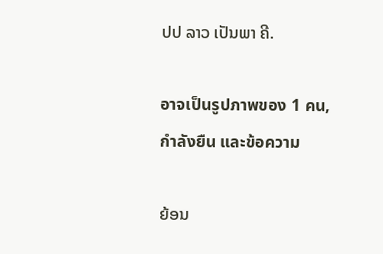ປປ ລາວ ເປັນພາ ຄີ.

อาจเป็นรูปภาพของ 1 คน, กำลังยืน และข้อความ

ຍ້ອນ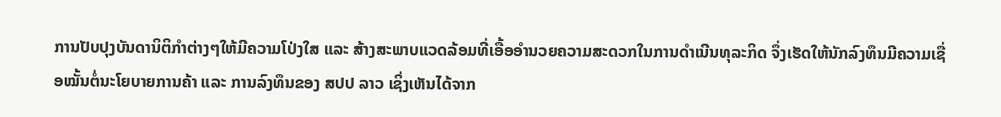ການປັບປຸງບັນດານິຕິກຳຕ່າງໆໃຫ້ມີຄວາມໂປ່ງໃສ ແລະ ສ້າງສະພາບແວດລ້ອມທີ່ເອື້ອອຳນວຍຄວາມສະດວກໃນການດຳເນີນທຸລະກິດ ຈຶ່ງເຮັດໃຫ້ນັກລົງທຶນມີຄວາມເຊື່ອໝັ້ນຕໍ່ນະໂຍບາຍການຄ້າ ແລະ ການລົງທຶນຂອງ ສປປ ລາວ ເຊິ່ງເຫັນໄດ້ຈາກ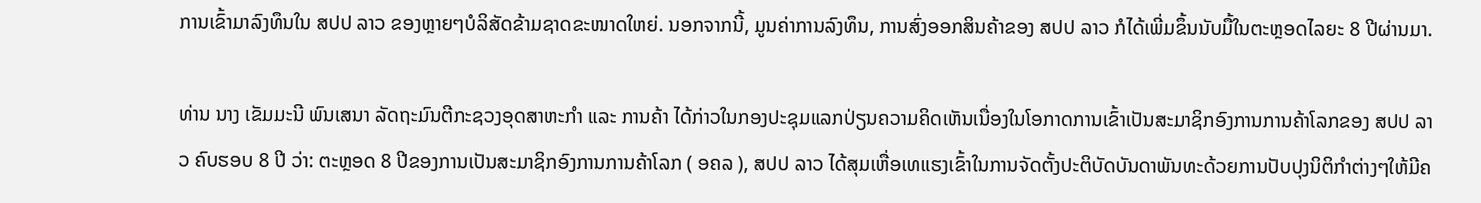ການເຂົ້າມາລົງທຶນໃນ ສປປ ລາວ ຂອງຫຼາຍໆບໍລິສັດຂ້າມຊາດຂະໜາດໃຫຍ່. ນອກຈາກນີ້, ມູນຄ່າການລົງທຶນ, ການສົ່ງອອກສິນຄ້າຂອງ ສປປ ລາວ ກໍໄດ້ເພີ່ມຂຶ້ນນັບມື້ໃນຕະຫຼອດໄລຍະ 8 ປີຜ່ານມາ.

ທ່ານ ນາງ ເຂັມມະນີ ພົນເສນາ ລັດຖະມົນຕີກະຊວງອຸດສາຫະກຳ ແລະ ການຄ້າ ໄດ້ກ່າວໃນກອງປະຊຸມແລກປ່ຽນຄວາມຄິດເຫັນເນື່ອງໃນໂອກາດການເຂົ້າເປັນສະມາຊິກອົງການການຄ້າໂລກຂອງ ສປປ ລາວ ຄົບຮອບ 8 ປີ ວ່າ: ຕະຫຼອດ 8 ປີຂອງການເປັນສະມາຊິກອົງການການຄ້າໂລກ ( ອຄລ ), ສປປ ລາວ ໄດ້ສຸມເຫື່ອເທແຮງເຂົ້າໃນການຈັດຕັ້ງປະຕິບັດບັນດາພັນທະດ້ວຍການປັບປຸງນິຕິກຳຕ່າງໆໃຫ້ມີຄ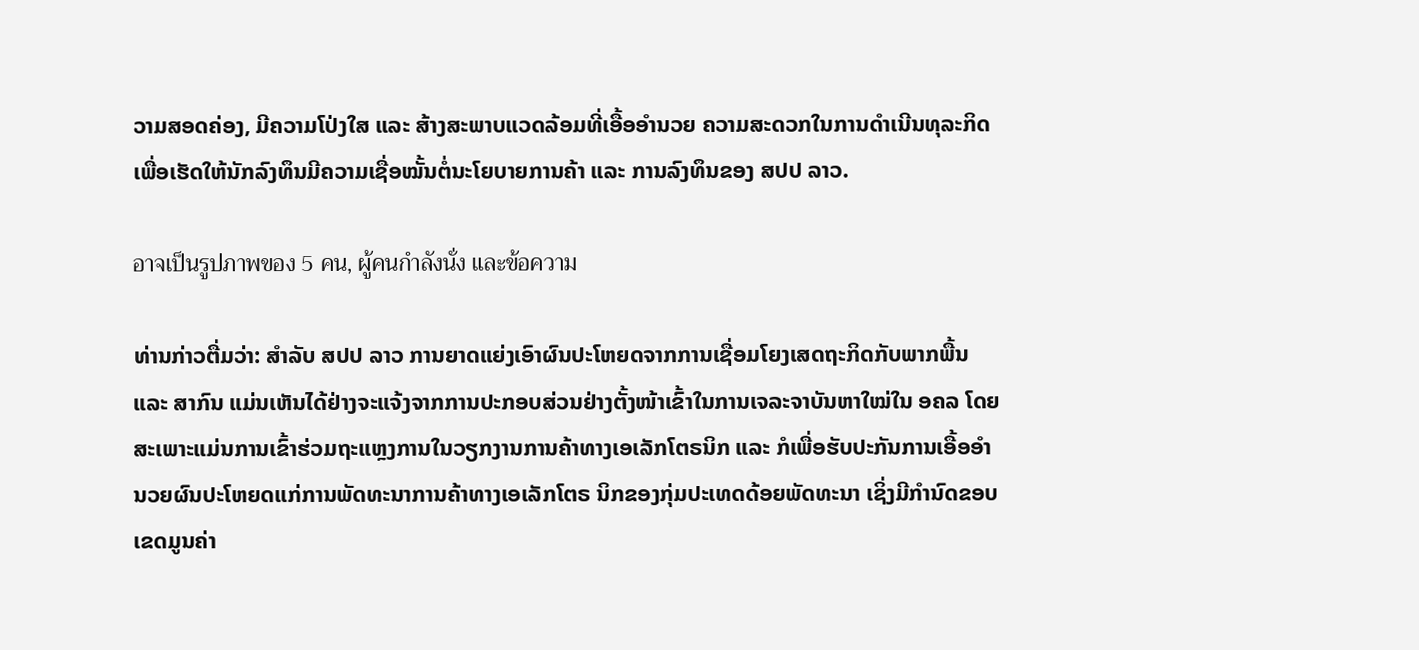ວາມສອດຄ່ອງ, ມີຄວາມໂປ່ງໃສ ແລະ ສ້າງສະພາບແວດລ້ອມທີ່ເອື້ອອຳນວຍ ຄວາມສະດວກໃນການດຳເນີນທຸລະກິດ ເພື່ອເຮັດໃຫ້ນັກລົງທຶນມີຄວາມເຊື່ອໝັ້ນຕໍ່ນະໂຍບາຍການຄ້າ ແລະ ການລົງທຶນຂອງ ສປປ ລາວ.

อาจเป็นรูปภาพของ 5 คน, ผู้คนกำลังนั่ง และข้อความ

ທ່ານກ່າວຕື່ມວ່າ: ສຳລັບ ສປປ ລາວ ການຍາດແຍ່ງເອົາຜົນປະໂຫຍດຈາກການເຊື່ອມໂຍງເສດຖະກິດກັບພາກພື້ນ ແລະ ສາກົນ ແມ່ນເຫັນໄດ້ຢ່າງຈະແຈ້ງຈາກການປະກອບສ່ວນຢ່າງຕັ້ງໜ້າເຂົ້າໃນການເຈລະຈາບັນຫາໃໝ່ໃນ ອຄລ ໂດຍສະເພາະແມ່ນການເຂົ້າຮ່ວມຖະແຫຼງການໃນວຽກງານການຄ້າທາງເອເລັກໂຕຣນິກ ແລະ ກໍເພື່ອຮັບປະກັນການເອື້ອອໍານວຍຜົນປະໂຫຍດແກ່ການພັດທະນາການຄ້າທາງເອເລັກໂຕຣ ນິກຂອງກຸ່ມປະເທດດ້ອຍພັດທະນາ ເຊິ່ງມີກໍານົດຂອບເຂດມູນຄ່າ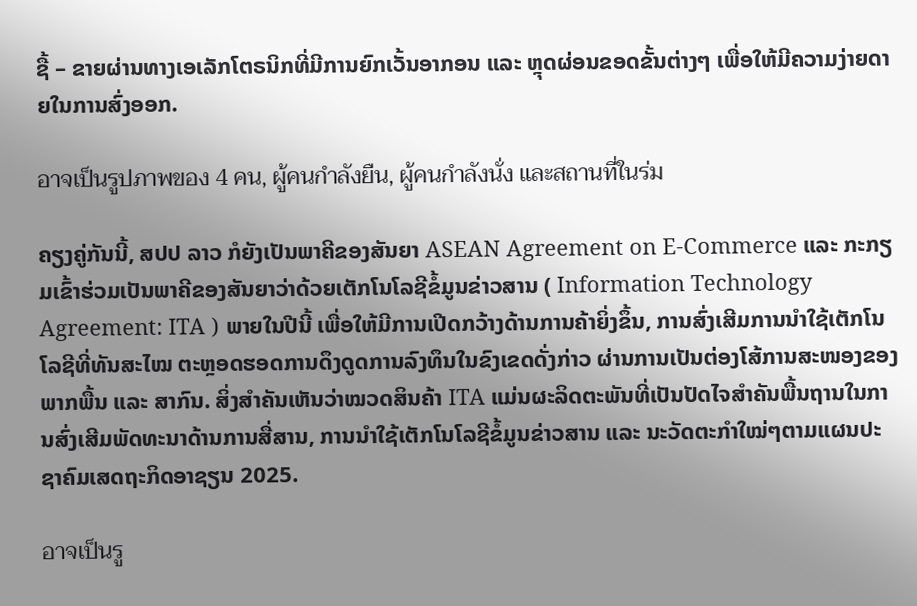ຊື້ – ຂາຍຜ່ານທາງເອເລັກໂຕຣນິກທີ່ມີການຍົກເວັ້ນອາກອນ ແລະ ຫຼຸດຜ່ອນຂອດຂັ້ນຕ່າງໆ ເພື່ອໃຫ້ມີຄວາມງ່າຍດາຍໃນການສົ່ງອອກ.

อาจเป็นรูปภาพของ 4 คน, ผู้คนกำลังยืน, ผู้คนกำลังนั่ง และสถานที่ในร่ม

ຄຽງຄູ່ກັນນີ້, ສປປ ລາວ ກໍຍັງເປັນພາຄີຂອງສັນຍາ ASEAN Agreement on E-Commerce ແລະ ກະກຽມເຂົ້າຮ່ວມເປັນພາຄີຂອງສັນຍາວ່າດ້ວຍເຕັກໂນໂລຊີຂໍ້ມູນຂ່າວສານ ( Information Technology Agreement: ITA ) ພາຍໃນປີນີ້ ເພື່ອໃຫ້ມີການເປີດກວ້າງດ້ານການຄ້າຍິ່ງຂຶ້ນ, ການສົ່ງເສີມການນໍາໃຊ້ເຕັກໂນໂລຊີທີ່ທັນສະໄໝ ຕະຫຼອດຮອດການດຶງດູດການລົງທຶນໃນຂົງເຂດດັ່ງກ່າວ ຜ່ານການເປັນຕ່ອງໂສ້ການສະໜອງຂອງພາກພື້ນ ແລະ ສາກົນ. ສິ່ງສໍາຄັນເຫັນວ່າໝວດສິນຄ້າ ITA ແມ່ນຜະລິດຕະພັນທີ່ເປັນປັດໄຈສໍາຄັນພື້ນຖານໃນການສົ່ງເສີມພັດທະນາດ້ານການສື່ສານ, ການນໍາໃຊ້ເຕັກໂນໂລຊີຂໍ້ມູນຂ່າວສານ ແລະ ນະວັດຕະກໍາໃໝ່ໆຕາມແຜນປະຊາຄົມເສດຖະກິດອາຊຽນ 2025.

อาจเป็นรู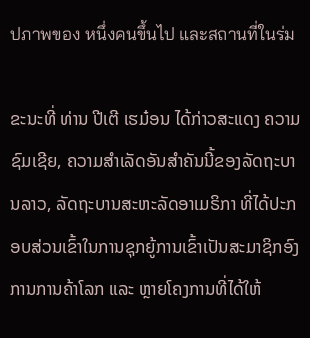ปภาพของ หนึ่งคนขึ้นไป และสถานที่ในร่ม

ຂະນະທີ່ ທ່ານ ປີເຕີ ເຮມ໋ອນ ໄດ້ກ່າວສະແດງ ຄວາມຊົມເຊີຍ, ຄວາມສຳເລັດອັນສຳຄັນນີ້ຂອງລັດຖະບານລາວ, ລັດຖະບານສະຫະລັດອາເມຣິກາ ທີ່ໄດ້ປະກອບສ່ວນເຂົ້າໃນການຊຸກຍູ້ການເຂົ້າເປັນສະມາຊິກອົງການການຄ້າໂລກ ແລະ ຫຼາຍໂຄງການທີ່ໄດ້ໃຫ້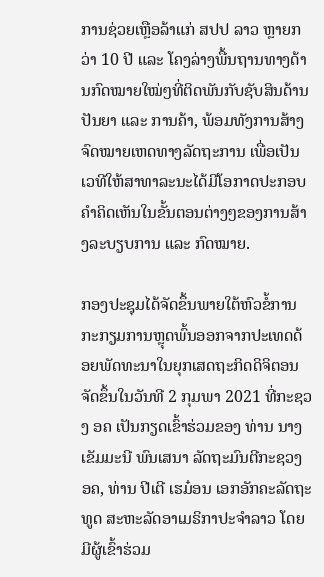ການຊ່ວຍເຫຼືອລ້າແກ່ ສປປ ລາວ ຫຼາຍກວ່າ 10 ປີ ແລະ ໂຄງລ່າງພື້ນຖານທາງດ້ານກົດໝາຍໃໝ່ໆທີ່ຕິດພັນກັບຊັບສິນດ້ານປັນຍາ ແລະ ການຄ້າ, ພ້ອມທັງການສ້າງຈົດໝາຍເຫດທາງລັດຖະການ ເພື່ອເປັນເວທີໃຫ້ສາທາລະນະໄດ້ມີໂອກາດປະກອບຄຳຄິດເຫັນໃນຂັ້ນຕອນຕ່າງໆຂອງການສ້າງລະບຽບການ ແລະ ກົດໝາຍ.

ກອງປະຊຸມໄດ້ຈັດຂຶ້ນພາຍໃຕ້ຫົວຂໍ້ການກະກຽມການຫຼຸດພົ້ນອອກຈາກປະເທດດ້ອຍພັດທະນາໃນຍຸກເສດຖະກິດດິຈິຕອນ ຈັດຂຶ້ນໃນວັນທີ 2 ກຸມພາ 2021 ທີ່ກະຊວງ ອຄ ເປັນກຽດເຂົ້າຮ່ວມຂອງ ທ່ານ ນາງ ເຂັມມະນີ ພົນເສນາ ລັດຖະມົນຕີກະຊວງ ອຄ, ທ່ານ ປີເຕີ ເຮມ໋ອນ ເອກອັກຄະລັດຖະທູດ ສະຫະລັດອາເມຣິກາປະຈຳລາວ ໂດຍມີຜູ້ເຂົ້າຮ່ວມ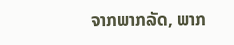ຈາກພາກລັດ, ພາກ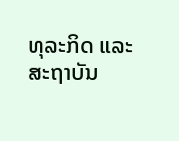ທຸລະກິດ ແລະ ສະຖາບັນ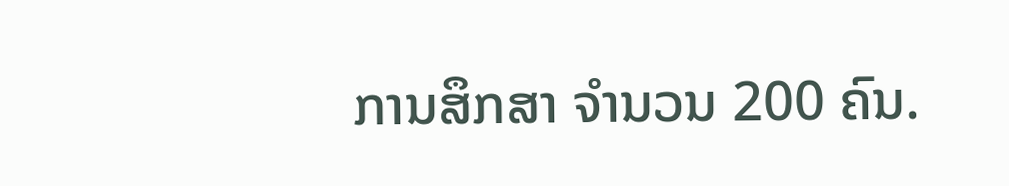ການສຶກສາ ຈຳນວນ 200 ຄົນ.